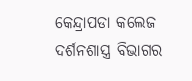କେନ୍ଦ୍ରାପଡା କଲେଜ ଦର୍ଶନଶାସ୍ତ୍ର ବିଭାଗର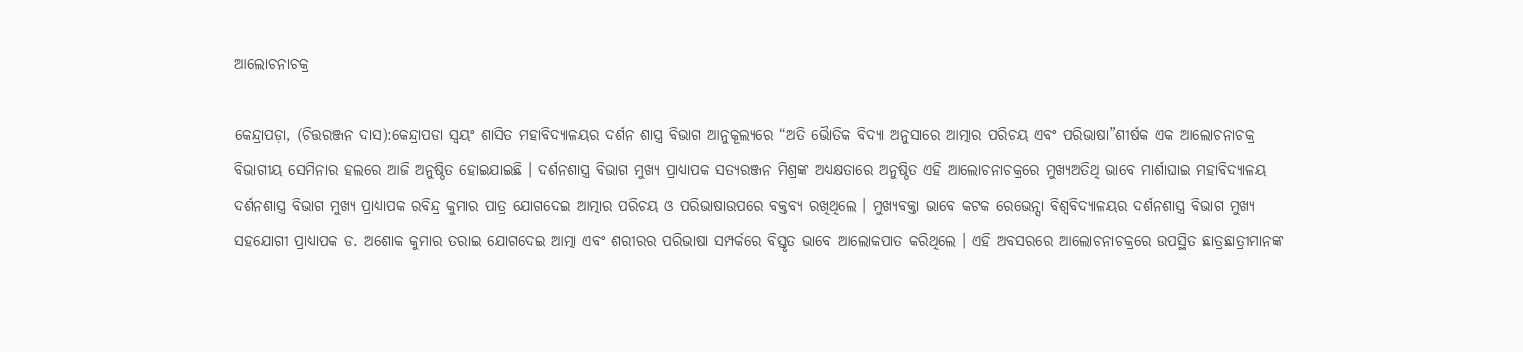ଆଲୋଚନାଚକ୍ର

କେନ୍ଦ୍ରାପଡ଼ା, (ଚିତ୍ତରଞ୍ଜନ ଦାସ):କେନ୍ଦ୍ରାପଡା ସ୍ୱୟଂ ଶାସିତ ମହାବିଦ୍ୟାଳୟର ଦର୍ଶନ ଶାସ୍ତ୍ର ବିଭାଗ ଆନୁକୂଲ୍ୟରେ “ଅତି ଭୈାତିକ ବିଦ୍ୟା ଅନୁସାରେ ଆତ୍ମାର ପରିଚୟ ଏବଂ ପରିଭାଷା”ଶୀର୍ଷକ ଏକ ଆଲୋଚନାଚକ୍ର ବିଭାଗୀୟ ସେମିନାର ହଲରେ ଆଜି ଅନୁଷ୍ଠିତ ହୋଇଯାଇଛି । ଦର୍ଶନଶାସ୍ତ୍ର ବିଭାଗ ମୁଖ୍ୟ ପ୍ରାଧ୍ୟାପକ ସତ୍ୟରଞ୍ଜନ ମିଶ୍ରଙ୍କ ଅଧ୍ୟକ୍ଷତାରେ ଅନୁଷ୍ଠିତ ଏହି ଆଲୋଚନାଚକ୍ରରେ ମୁଖ୍ୟଅତିଥି ଭାବେ ମାର୍ଶାଘାଇ ମହାବିଦ୍ୟାଳୟ ଦର୍ଶନଶାସ୍ତ୍ର ବିଭାଗ ମୁଖ୍ୟ ପ୍ରାଧ୍ୟାପକ ରବିନ୍ଦ୍ର କୁମାର ପାତ୍ର ଯୋଗଦେଇ ଆତ୍ମାର ପରିଚୟ ଓ ପରିଭାଷାଉପରେ ବକ୍ତବ୍ୟ ରଖିଥିଲେ । ମୁଖ୍ୟବକ୍ତା ଭାବେ କଟକ ରେଭେନ୍ସା ବିଶ୍ୱବିଦ୍ୟାଳୟର ଦର୍ଶନଶାସ୍ତ୍ର ବିଭାଗ ମୁଖ୍ୟ ସହଯୋଗୀ ପ୍ରାଧ୍ୟାପକ ଡ. ଅଶୋକ କୁମାର ତରାଇ ଯୋଗଦେଇ ଆତ୍ମା ଏବଂ ଶରୀରର ପରିଭାଷା ସମ୍ପର୍କରେ ବିସ୍ତୃତ ଭାବେ ଆଲୋକପାତ କରିଥିଲେ । ଏହି ଅବସରରେ ଆଲୋଚନାଚକ୍ରରେ ଉପସ୍ଥିତ ଛାତ୍ରଛାତ୍ରୀମାନଙ୍କ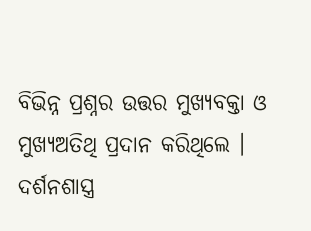ବିଭିନ୍ନ ପ୍ରଶ୍ନର ଉତ୍ତର ମୁଖ୍ୟବକ୍ତା ଓ ମୁଖ୍ୟଅତିଥି ପ୍ରଦାନ କରିଥିଲେ । ଦର୍ଶନଶାସ୍ତ୍ର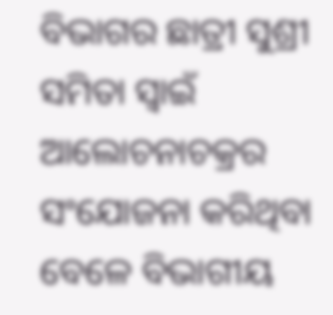ବିଭାଗର ଛାତ୍ରୀ ସୁଶ୍ରୀ ସମିତା ସ୍ୱାଇଁ ଆଲୋଚନାଚକ୍ରର ସଂଯୋଜନା କରିଥିବା ବେଳେ ବିଭାଗୀୟ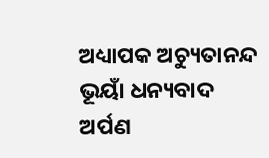ଅଧ୍ୟାପକ ଅଚ୍ୟୁତାନନ୍ଦ ଭୂୟାଁ ଧନ୍ୟବାଦ ଅର୍ପଣ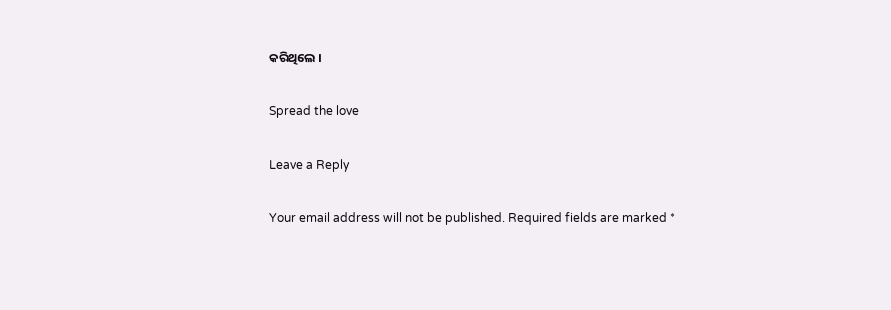କରିଥିଲେ ।

Spread the love

Leave a Reply

Your email address will not be published. Required fields are marked *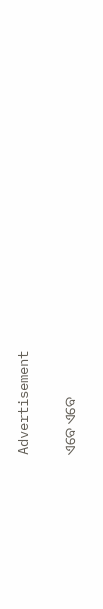Advertisement

ଏବେ ଏବେ